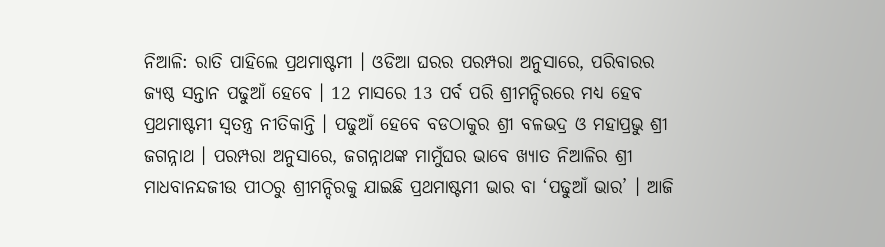ନିଆଳି: ରାତି ପାହିଲେ ପ୍ରଥମାଷ୍ଟମୀ । ଓଡିଆ ଘରର ପରମ୍ପରା ଅନୁସାରେ, ପରିବାରର ଜ୍ୟଷ୍ଠ ସନ୍ତାନ ପଢୁଆଁ ହେବେ । 12 ମାସରେ 13 ପର୍ବ ପରି ଶ୍ରୀମନ୍ଦିରରେ ମଧ୍ୟ ହେବ ପ୍ରଥମାଷ୍ଟମୀ ସ୍ବତନ୍ତ୍ର ନୀତିକାନ୍ତି । ପଢୁଆଁ ହେବେ ବଡଠାକୁର ଶ୍ରୀ ବଳଭଦ୍ର ଓ ମହାପ୍ରଭୁ ଶ୍ରୀ ଜଗନ୍ନାଥ । ପରମ୍ପରା ଅନୁସାରେ, ଜଗନ୍ନାଥଙ୍କ ମାମୁଁଘର ଭାବେ ଖ୍ୟାତ ନିଆଳିର ଶ୍ରୀ ମାଧବାନନ୍ଦଜୀଉ ପୀଠରୁ ଶ୍ରୀମନ୍ଦିରକୁ ଯାଇଛି ପ୍ରଥମାଷ୍ଟମୀ ଭାର ବା ‘ପଢୁଆଁ ଭାର’ । ଆଜି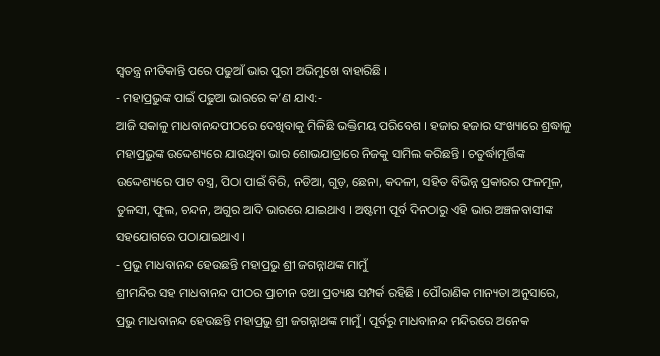ସ୍ବତନ୍ତ୍ର ନୀତିକାନ୍ତି ପରେ ପଢୁଆଁ ଭାର ପୁରୀ ଅଭିମୁଖେ ବାହାରିଛି ।
- ମହାପ୍ରଭୁଙ୍କ ପାଇଁ ପଢୁଆ ଭାରରେ କ’ଣ ଯାଏ:-
ଆଜି ସକାଳୁ ମାଧବାନନ୍ଦପୀଠରେ ଦେଖିବାକୁ ମିଳିଛି ଭକ୍ତିମୟ ପରିବେଶ । ହଜାର ହଜାର ସଂଖ୍ୟାରେ ଶ୍ରଦ୍ଧାଳୁ ମହାପ୍ରଭୁଙ୍କ ଉଦ୍ଦେଶ୍ୟରେ ଯାଉଥିବା ଭାର ଶୋଭଯାତ୍ରାରେ ନିଜକୁ ସାମିଲ କରିଛନ୍ତି । ଚତୁର୍ଦ୍ଧାମୂର୍ତ୍ତିଙ୍କ ଉଦ୍ଦେଶ୍ୟରେ ପାଟ ବସ୍ତ୍ର, ପିଠା ପାଇଁ ବିରି, ନଡିଆ, ଗୁଡ଼, ଛେନା, କଦଳୀ, ସହିତ ବିଭିନ୍ନ ପ୍ରକାରର ଫଳମୂଳ, ତୁଳସୀ, ଫୁଲ, ଚନ୍ଦନ, ଅଗୁର ଆଦି ଭାରରେ ଯାଇଥାଏ । ଅଷ୍ଟମୀ ପୂର୍ବ ଦିନଠାରୁ ଏହି ଭାର ଅଞ୍ଚଳବାସୀଙ୍କ ସହଯୋଗରେ ପଠାଯାଇଥାଏ ।
- ପ୍ରଭୁ ମାଧବାନନ୍ଦ ହେଉଛନ୍ତି ମହାପ୍ରଭୁ ଶ୍ରୀ ଜଗନ୍ନାଥଙ୍କ ମାମୁଁ
ଶ୍ରୀମନ୍ଦିର ସହ ମାଧବାନନ୍ଦ ପୀଠର ପ୍ରାଚୀନ ତଥା ପ୍ରତ୍ୟକ୍ଷ ସମ୍ପର୍କ ରହିଛି । ପୌରାଣିକ ମାନ୍ୟତା ଅନୁସାରେ, ପ୍ରଭୁ ମାଧବାନନ୍ଦ ହେଉଛନ୍ତି ମହାପ୍ରଭୁ ଶ୍ରୀ ଜଗନ୍ନାଥଙ୍କ ମାମୁଁ । ପୂର୍ବରୁ ମାଧବାନନ୍ଦ ମନ୍ଦିରରେ ଅନେକ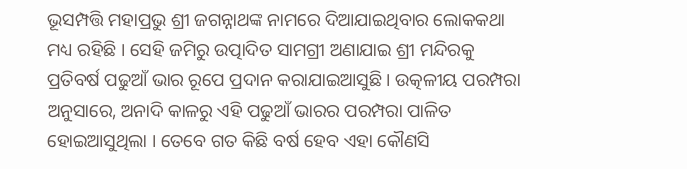ଭୂସମ୍ପତ୍ତି ମହାପ୍ରଭୁ ଶ୍ରୀ ଜଗନ୍ନାଥଙ୍କ ନାମରେ ଦିଆଯାଇଥିବାର ଲୋକକଥା ମଧ୍ୟ ରହିଛି । ସେହି ଜମିରୁ ଉତ୍ପାଦିତ ସାମଗ୍ରୀ ଅଣାଯାଇ ଶ୍ରୀ ମନ୍ଦିରକୁ ପ୍ରତିବର୍ଷ ପଢୁଆଁ ଭାର ରୂପେ ପ୍ରଦାନ କରାଯାଇଆସୁଛି । ଉତ୍କଳୀୟ ପରମ୍ପରା ଅନୁସାରେ, ଅନାଦି କାଳରୁ ଏହି ପଢୁଆଁ ଭାରର ପରମ୍ପରା ପାଳିତ ହୋଇଆସୁଥିଲା । ତେବେ ଗତ କିଛି ବର୍ଷ ହେବ ଏହା କୌଣସି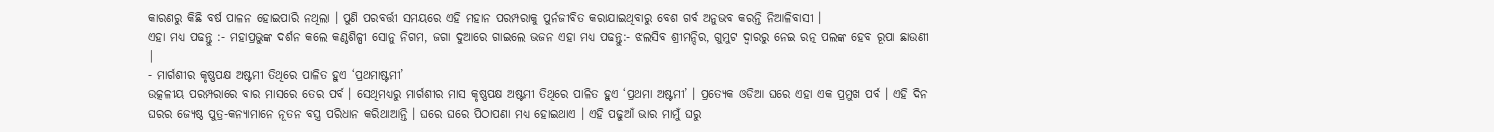କାରଣରୁ କିଛି ବର୍ଷ ପାଳନ ହୋଇପାରି ନଥିଲା । ପୁଣି ପରବର୍ତ୍ତୀ ସମୟରେ ଏହି ମହାନ ପରମ୍ପରାକୁ ପୁର୍ନଜୀବିତ କରାଯାଇଥିବାରୁ ବେଶ ଗର୍ବ ଅନୁଭବ କରନ୍ତି ନିଆଳିବାସୀ ।
ଏହା ମଧ୍ୟ ପଢନ୍ତୁ :- ମହାପ୍ରଭୁଙ୍କ ଦର୍ଶନ କଲେ କଣ୍ଠଶିଳ୍ପୀ ସୋନୁ ନିଗମ, ଜଗା ଦୁଆରେ ଗାଇଲେ ଭଜନ ଏହା ମଧ୍ୟ ପଢନ୍ତୁ:- ଝଲସିବ ଶ୍ରୀମନ୍ଦିର, ଗୁମୁଟ ଦ୍ୱାରରୁ ନେଇ ରତ୍ନ ପଲଙ୍କ ହେବ ରୂପା ଛାଉଣୀ |
- ମାର୍ଗଶୀର କୃଷ୍ଣପକ୍ଷ ଅଷ୍ଟମୀ ତିଥିରେ ପାଳିତ ହୁଏ ‘ପ୍ରଥମାଷ୍ଟମୀ’
ଉତ୍କଳୀୟ ପରମ୍ପରାରେ ବାର ମାସରେ ତେର ପର୍ବ । ସେଥିମଧ୍ୟରୁ ମାର୍ଗଶୀର ମାସ କୃଷ୍ଣପକ୍ଷ ଅଷ୍ଟମୀ ତିଥିରେ ପାଳିତ ହୁଏ ‘ପ୍ରଥମା ଅଷ୍ଟମୀ’ । ପ୍ରତ୍ୟେକ ଓଡିଆ ଘରେ ଏହା ଏକ ପ୍ରମୁଖ ପର୍ବ । ଏହି ଦିନ ଘରର ଜ୍ୟେଷ୍ଠ ପୁତ୍ର-କନ୍ୟାମାନେ ନୂତନ ବସ୍ତ୍ର ପରିଧାନ କରିଥାଆନ୍ତି । ଘରେ ଘରେ ପିଠାପଣା ମଧ୍ୟ ହୋଇଥାଏ । ଏହି ପଢୁଆଁ ଭାର ମାମୁଁ ଘରୁ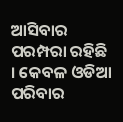ଆସିବାର ପରମ୍ପରା ରହିଛି । କେବଳ ଓଡିଆ ପରିବାର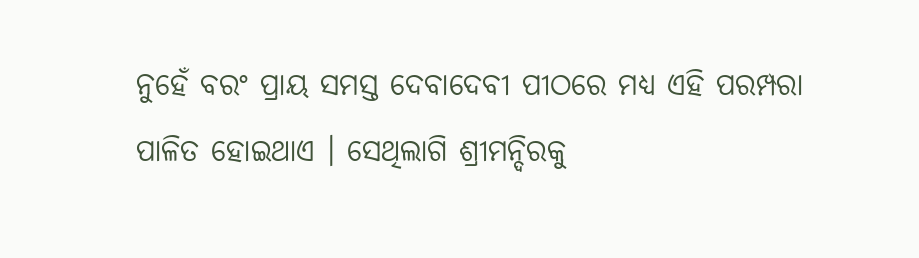ନୁହେଁ ବରଂ ପ୍ରାୟ ସମସ୍ତ ଦେବାଦେବୀ ପୀଠରେ ମଧ୍ୟ ଏହି ପରମ୍ପରା ପାଳିତ ହୋଇଥାଏ । ସେଥିଲାଗି ଶ୍ରୀମନ୍ଦିରକୁ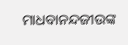ମାଧବାନନ୍ଦଜୀଉଙ୍କ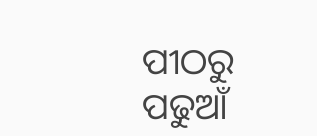ପୀଠରୁ ପଢୁଆଁ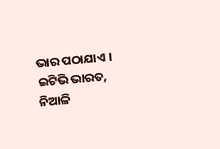ଭାର ପଠାଯାଏ ।
ଇଟିଭି ଭାରତ, ନିଆଳି